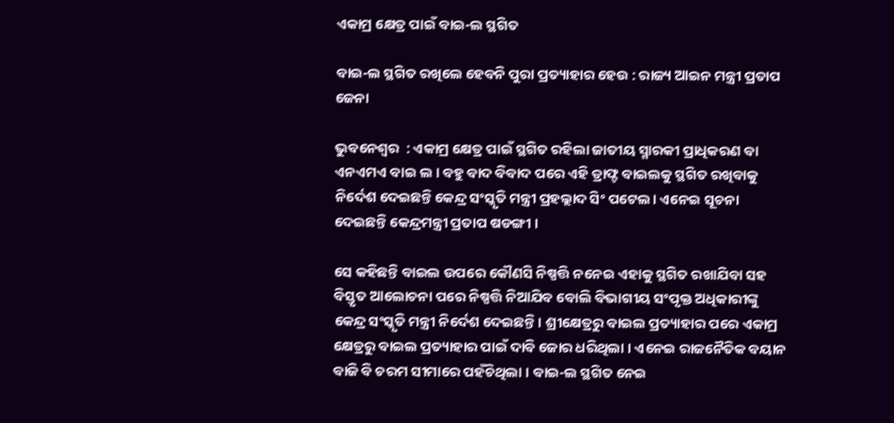ଏକାମ୍ର କ୍ଷେତ୍ର ପାଇଁ ବାଇ-ଲ ସ୍ଥଗିତ

ବାଇ-ଲ ସ୍ଥଗିତ ରଖିଲେ ହେବନି ପୁରା ପ୍ରତ୍ୟାହାର ହେଉ : ରାଜ୍ୟ ଆଇନ ମନ୍ତ୍ରୀ ପ୍ରତାପ ଜେନା

ଭୁବନେଶ୍ଵର  : ଏକାମ୍ର କ୍ଷେତ୍ର ପାଇଁ ସ୍ଥଗିତ ରହିଲା ଜାତୀୟ ସ୍ମାରକୀ ପ୍ରାଧିକରଣ ବା ଏନଏମଏ ବାଇ ଲ । ବହୁ ବାଦ ବିବାଦ ପରେ ଏହି ଡ୍ରାଫ୍ଟ ବାଇଲକୁ ସ୍ଥଗିତ ରଖିବାକୁ ନିର୍ଦେଶ ଦେଇଛନ୍ତି କେନ୍ଦ୍ର ସଂସ୍କୃତି ମନ୍ତ୍ରୀ ପ୍ରହଲ୍ଲାଦ ସିଂ ପଟେଲ। ଏନେଇ ସୂଚନା ଦେଇଛନ୍ତି କେନ୍ଦ୍ରମନ୍ତ୍ରୀ ପ୍ରତାପ ଷଡଙ୍ଗୀ ।

ସେ କହିଛନ୍ତି ବାଇଲ ଉପରେ କୌଣସି ନିଷ୍ପତ୍ତି ନନେଇ ଏହାକୁ ସ୍ଥଗିତ ରଖାଯିବା ସହ ବିସ୍ତୃତ ଆଲୋଚନା ପରେ ନିଷ୍ପତ୍ତି ନିଆଯିବ ବୋଲି ବିଭାଗୀୟ ସଂପୃକ୍ତ ଅଧିକାରୀଙ୍କୁ କେନ୍ଦ୍ର ସଂସ୍କୃତି ମନ୍ତ୍ରୀ ନିର୍ଦେଶ ଦେଇଛନ୍ତି। ଶ୍ରୀକ୍ଷେତ୍ରରୁ ବାଇଲ ପ୍ରତ୍ୟାହାର ପରେ ଏକାମ୍ର କ୍ଷେତ୍ରରୁ ବାଇଲ ପ୍ରତ୍ୟାହାର ପାଇଁ ଦାବି ଜୋର ଧରିଥିଲା । ଏନେଇ ରାଜନୈତିକ ବୟାନ ବାଜି ବି ଚରମ ସୀମାରେ ପହଁଚିଥିଲା । ବାଇ-ଲ ସ୍ଥଗିତ ନେଇ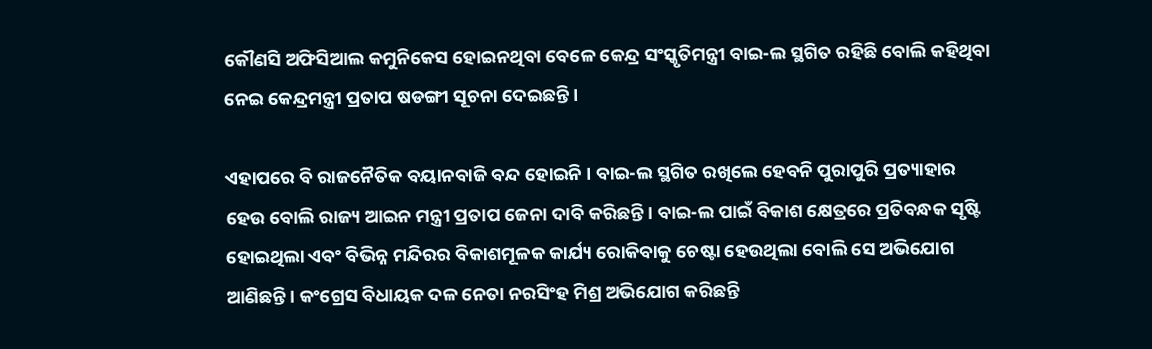କୌଣସି ଅଫିସିଆଲ କମୁନିକେସ ହୋଇନଥିବା ବେଳେ କେନ୍ଦ୍ର ସଂସ୍କୃତିମନ୍ତ୍ରୀ ବାଇ-ଲ ସ୍ଥଗିତ ରହିଛି ବୋଲି କହିଥିବା ନେଇ କେନ୍ଦ୍ରମନ୍ତ୍ରୀ ପ୍ରତାପ ଷଡଙ୍ଗୀ ସୂଚନା ଦେଇଛନ୍ତି ।

ଏହାପରେ ବି ରାଜନୈତିକ ବୟାନବାଜି ବନ୍ଦ ହୋଇନି । ବାଇ-ଲ ସ୍ଥଗିତ ରଖିଲେ ହେବନି ପୁରାପୁରି ପ୍ରତ୍ୟାହାର ହେଉ ବୋଲି ରାଜ୍ୟ ଆଇନ ମନ୍ତ୍ରୀ ପ୍ରତାପ ଜେନା ଦାବି କରିଛନ୍ତି। ବାଇ-ଲ ପାଇଁ ବିକାଶ କ୍ଷେତ୍ରରେ ପ୍ରତିବନ୍ଧକ ସୃଷ୍ଟି ହୋଇଥିଲା ଏବଂ ବିଭିନ୍ନ ମନ୍ଦିରର ବିକାଶମୂଳକ କାର୍ଯ୍ୟ ରୋକିବାକୁ ଚେଷ୍ଟା ହେଉଥିଲା ବୋଲି ସେ ଅଭିଯୋଗ ଆଣିଛନ୍ତି । କଂଗ୍ରେସ ବିଧାୟକ ଦଳ ନେତା ନରସିଂହ ମିଶ୍ର ଅଭିଯୋଗ କରିଛନ୍ତି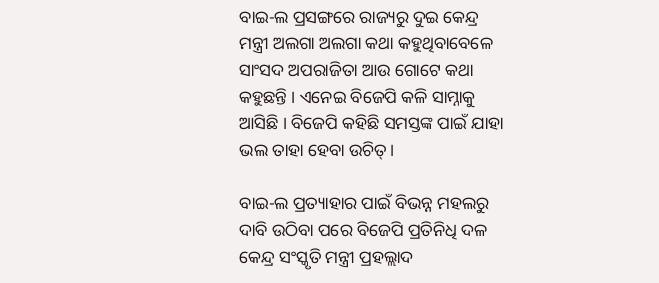ବାଇ-ଲ ପ୍ରସଙ୍ଗରେ ରାଜ୍ୟରୁ ଦୁଇ କେନ୍ଦ୍ର ମନ୍ତ୍ରୀ ଅଲଗା ଅଲଗା କଥା କହୁଥିବାବେଳେ ସାଂସଦ ଅପରାଜିତା ଆଉ ଗୋଟେ କଥା କହୁଛନ୍ତି । ଏନେଇ ବିଜେପି କଳି ସାମ୍ନାକୁ ଆସିଛି । ବିଜେପି କହିଛି ସମସ୍ତଙ୍କ ପାଇଁ ଯାହା ଭଲ ତାହା ହେବା ଉଚିତ୍।

ବାଇ-ଲ ପ୍ରତ୍ୟାହାର ପାଇଁ ବିଭନ୍ନ ମହଲରୁ ଦାବି ଉଠିବା ପରେ ବିଜେପି ପ୍ରତିନିଧି ଦଳ କେନ୍ଦ୍ର ସଂସ୍କୃତି ମନ୍ତ୍ରୀ ପ୍ରହଲ୍ଲାଦ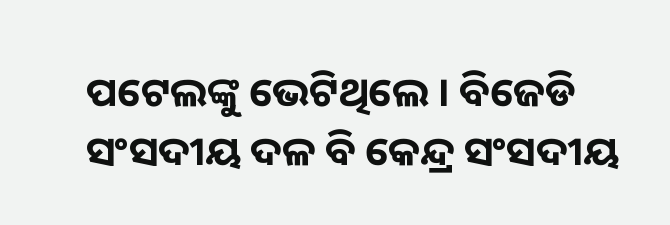ପଟେଲଙ୍କୁ ଭେଟିଥିଲେ । ବିଜେଡି ସଂସଦୀୟ ଦଳ ବି କେନ୍ଦ୍ର ସଂସଦୀୟ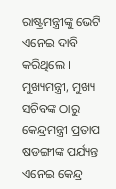ରାଷ୍ଟ୍ରମନ୍ତ୍ରୀଙ୍କୁ ଭେଟି ଏନେଇ ଦାବି କରିଥିଲେ । ମୁଖ୍ୟମନ୍ତ୍ରୀ, ମୁଖ୍ୟ ସଚିବଙ୍କ ଠାରୁ କେନ୍ଦ୍ରମନ୍ତ୍ରୀ ପ୍ରତାପ ଷଡଙ୍ଗୀଙ୍କ ପର୍ଯ୍ୟନ୍ତ ଏନେଇ କେନ୍ଦ୍ର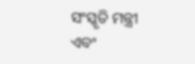ସଂସ୍କୃତି ମନ୍ତ୍ରୀ ଏବଂ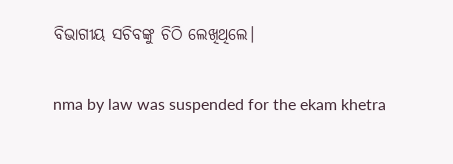ବିଭାଗୀୟ ସଚିବଙ୍କୁ ଚିଠି ଲେଖିଥିଲେ।

nma by law was suspended for the ekam khetra